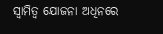ସ୍ଵାମିତ୍ଵ ଯୋଜନା ଅଧିନରେ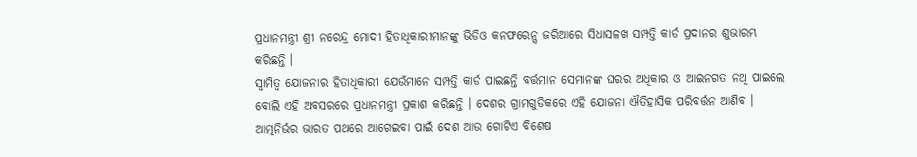ପ୍ରଧାନମନ୍ତ୍ରୀ ଶ୍ରୀ ନରେନ୍ଦ୍ର ମୋଦୀ ହିତାଧିକାରୀମାନଙ୍କୁ ଭିଡିଓ କନଫରେନ୍ସ ଜରିଆରେ ସିଧାସଳଖ ସମ୍ପତ୍ତି କାର୍ଡ ପ୍ରଦାନର ଶୁଭାରମ୍ଭ କରିଛନ୍ତି ।
ସ୍ଵାମିତ୍ଵ ଯୋଜନାର ହିତାଧିକାରୀ ଯେଉଁମାନେ ସମ୍ପତ୍ତି କାର୍ଡ ପାଇଛନ୍ତି ବର୍ତ୍ତମାନ ସେମାନଙ୍କ ଘରର ଅଧିକାର ଓ ଆଇନଗତ ନଥି ପାଇଲେ ବୋଲି ଏହି ଅବସରରେ ପ୍ରଧାନମନ୍ତ୍ରୀ ପ୍ରକାଶ କରିଛନ୍ତି । ଦେଶର ଗ୍ରାମଗୁଡିକରେ ଏହି ଯୋଜନା ଐତିହାସିକ ପରିବର୍ତ୍ତନ ଆଣିବ । ଆତ୍ମନିର୍ଭର ଭାରତ ପଥରେ ଆଗେଇବା ପାଇଁ ଦେଶ ଆଉ ଗୋଟିଏ ବିଶେଷ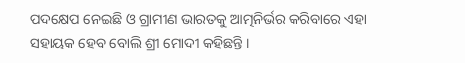ପଦକ୍ଷେପ ନେଇଛି ଓ ଗ୍ରାମୀଣ ଭାରତକୁ ଆତ୍ମନିର୍ଭର କରିବାରେ ଏହା ସହାୟକ ହେବ ବୋଲି ଶ୍ରୀ ମୋଦୀ କହିଛନ୍ତି ।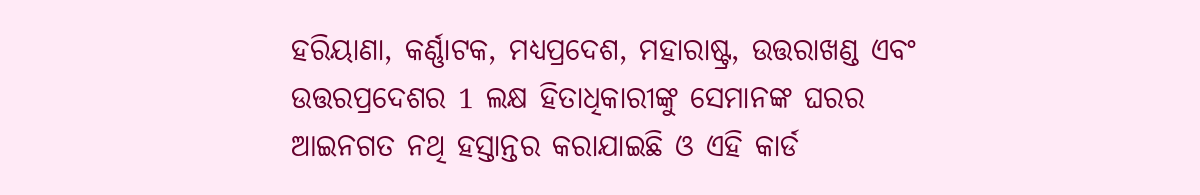ହରିୟାଣା, କର୍ଣ୍ଣାଟକ, ମଧ୍ୟପ୍ରଦେଶ, ମହାରାଷ୍ଟ୍ର, ଉତ୍ତରାଖଣ୍ଡ ଏବଂ ଉତ୍ତରପ୍ରଦେଶର 1 ଲକ୍ଷ ହିତାଧିକାରୀଙ୍କୁ ସେମାନଙ୍କ ଘରର ଆଇନଗତ ନଥି ହସ୍ତାନ୍ତର କରାଯାଇଛି ଓ ଏହି କାର୍ଡ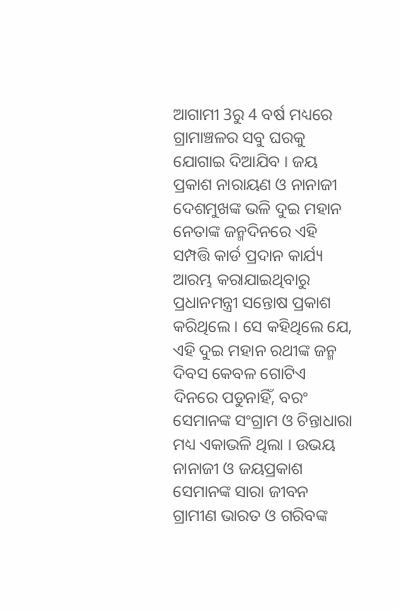ଆଗାମୀ 3ରୁ 4 ବର୍ଷ ମଧ୍ୟରେ ଗ୍ରାମାଞ୍ଚଳର ସବୁ ଘରକୁ ଯୋଗାଇ ଦିଆଯିବ । ଜୟ ପ୍ରକାଶ ନାରାୟଣ ଓ ନାନାଜୀ ଦେଶମୁଖଙ୍କ ଭଳି ଦୁଇ ମହାନ ନେତାଙ୍କ ଜନ୍ମଦିନରେ ଏହି ସମ୍ପତ୍ତି କାର୍ଡ ପ୍ରଦାନ କାର୍ଯ୍ୟ ଆରମ୍ଭ କରାଯାଇଥିବାରୁ ପ୍ରଧାନମନ୍ତ୍ରୀ ସନ୍ତୋଷ ପ୍ରକାଶ କରିଥିଲେ । ସେ କହିଥିଲେ ଯେ, ଏହି ଦୁଇ ମହାନ ରଥୀଙ୍କ ଜନ୍ମ ଦିବସ କେବଳ ଗୋଟିଏ ଦିନରେ ପଡୁନାହିଁ, ବରଂ ସେମାନଙ୍କ ସଂଗ୍ରାମ ଓ ଚିନ୍ତାଧାରା ମଧ୍ୟ ଏକାଭଳି ଥିଲା । ଉଭୟ ନାନାଜୀ ଓ ଜୟପ୍ରକାଶ ସେମାନଙ୍କ ସାରା ଜୀବନ ଗ୍ରାମୀଣ ଭାରତ ଓ ଗରିବଙ୍କ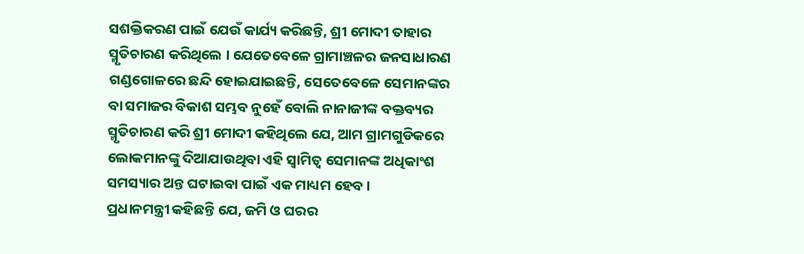ସଶକ୍ତିକରଣ ପାଇଁ ଯେଉଁ କାର୍ଯ୍ୟ କରିଛନ୍ତି, ଶ୍ରୀ ମୋଦୀ ତାହାର ସ୍ମୃତିଚାରଣ କରିଥିଲେ । ଯେତେବେଳେ ଗ୍ରାମାଞ୍ଚଳର ଜନସାଧାରଣ ଗଣ୍ଡଗୋଳରେ ଛନ୍ଦି ହୋଇଯାଇଛନ୍ତି, ସେତେବେଳେ ସେମାନଙ୍କର ବା ସମାଜର ବିକାଶ ସମ୍ଭବ ନୁହେଁ ବୋଲି ନାନାଜୀଙ୍କ ବକ୍ତବ୍ୟର ସ୍ମୃତିଚାରଣ କରି ଶ୍ରୀ ମୋଦୀ କହିଥିଲେ ଯେ, ଆମ ଗ୍ରାମଗୁଡିକରେ ଲୋକମାନଙ୍କୁ ଦିଆଯାଉଥିବା ଏହି ସ୍ଵାମିତ୍ଵ ସେମାନଙ୍କ ଅଧିକାଂଶ ସମସ୍ୟାର ଅନ୍ତ ଘଟାଇବା ପାଇଁ ଏକ ମାଧ୍ୟମ ହେବ ।
ପ୍ରଧାନମନ୍ତ୍ରୀ କହିଛନ୍ତି ଯେ, ଜମି ଓ ଘରର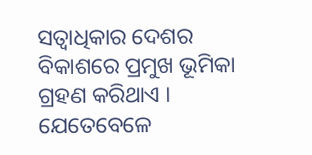ସତ୍ଵାଧିକାର ଦେଶର ବିକାଶରେ ପ୍ରମୁଖ ଭୂମିକା ଗ୍ରହଣ କରିଥାଏ । ଯେତେବେଳେ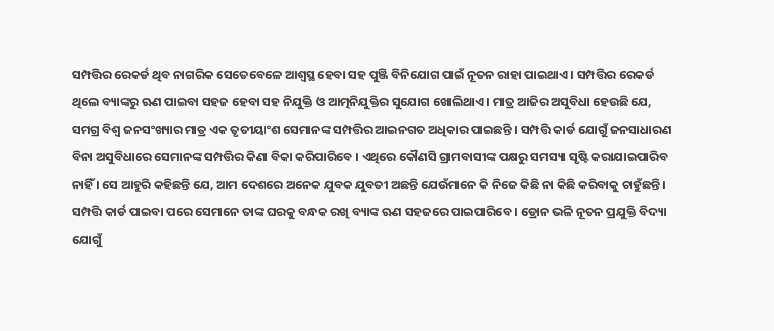ସମ୍ପତ୍ତିର ରେକର୍ଡ ଥିବ ନାଗରିକ ସେତେବେଳେ ଆଶ୍ଵସ୍ଥ ହେବା ସହ ପୁଞ୍ଜି ବିନିଯୋଗ ପାଇଁ ନୂତନ ରାହା ପାଇଥାଏ । ସମ୍ପତ୍ତିର ରେକର୍ଡ ଥିଲେ ବ୍ୟାଙ୍କରୁ ଋଣ ପାଇବା ସହଜ ହେବା ସହ ନିଯୁକ୍ତି ଓ ଆତ୍ମନିଯୁକ୍ତିର ସୁଯୋଗ ଖୋଲିଥାଏ । ମାତ୍ର ଆଜିର ଅସୁବିଧା ହେଉଛି ଯେ, ସମଗ୍ର ବିଶ୍ଵ ଜନସଂଖ୍ୟାର ମାତ୍ର ଏକ ତୃତୀୟାଂଶ ସେମାନଙ୍କ ସମ୍ପତ୍ତିର ଆଇନଗତ ଅଧିକାର ପାଇଛନ୍ତି । ସମ୍ପତ୍ତି କାର୍ଡ ଯୋଗୁଁ ଜନସାଧାରଣ ବିନା ଅସୁବିଧାରେ ସେମାନଙ୍କ ସମ୍ପତ୍ତିର କିଣା ବିକା କରିପାରିବେ । ଏଥିରେ କୌଣସି ଗ୍ରାମବାସୀଙ୍କ ପକ୍ଷରୁ ସମସ୍ୟା ସୃଷ୍ଟି କରାଯାଇପାରିବ ନାହିଁ । ସେ ଆହୁରି କହିଛନ୍ତି ଯେ, ଆମ ଦେଶରେ ଅନେକ ଯୁବକ ଯୁବତୀ ଅଛନ୍ତି ଯେଉଁମାନେ କି ନିଜେ କିଛି ନା କିଛି କରିବାକୁ ଚାହୁଁଛନ୍ତି । ସମ୍ପତ୍ତି କାର୍ଡ ପାଇବା ପରେ ସେମାନେ ତାଙ୍କ ଘରକୁ ବନ୍ଧକ ରଖି ବ୍ୟାଙ୍କ ଋଣ ସହଜରେ ପାଇପାରିବେ । ଡ୍ରୋନ ଭଳି ନୂତନ ପ୍ରଯୁକ୍ତି ବିଦ୍ୟା ଯୋଗୁଁ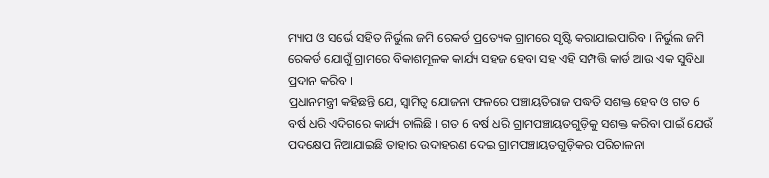ମ୍ୟାପ ଓ ସର୍ଭେ ସହିତ ନିର୍ଭୁଲ ଜମି ରେକର୍ଡ ପ୍ରତ୍ୟେକ ଗ୍ରାମରେ ସୃଷ୍ଟି କରାଯାଇପାରିବ । ନିର୍ଭୁଲ ଜମି ରେକର୍ଡ ଯୋଗୁଁ ଗ୍ରାମରେ ବିକାଶମୂଳକ କାର୍ଯ୍ୟ ସହଜ ହେବା ସହ ଏହି ସମ୍ପତ୍ତି କାର୍ଡ ଆଉ ଏକ ସୁବିଧା ପ୍ରଦାନ କରିବ ।
ପ୍ରଧାନମନ୍ତ୍ରୀ କହିଛନ୍ତି ଯେ, ସ୍ଵାମିତ୍ଵ ଯୋଜନା ଫଳରେ ପଞ୍ଚାୟତିରାଜ ପଦ୍ଧତି ସଶକ୍ତ ହେବ ଓ ଗତ 6 ବର୍ଷ ଧରି ଏଦିଗରେ କାର୍ଯ୍ୟ ଚାଲିଛି । ଗତ 6 ବର୍ଷ ଧରି ଗ୍ରାମପଞ୍ଚାୟତଗୁଡ଼ିକୁ ସଶକ୍ତ କରିବା ପାଇଁ ଯେଉଁ ପଦକ୍ଷେପ ନିଆଯାଇଛି ତାହାର ଉଦାହରଣ ଦେଇ ଗ୍ରାମପଞ୍ଚାୟତଗୁଡ଼ିକର ପରିଚାଳନା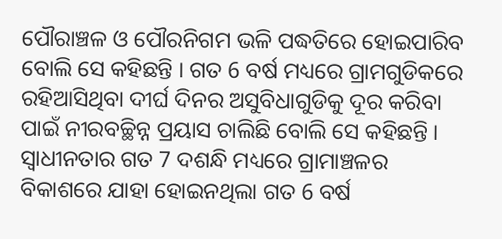ପୌରାଞ୍ଚଳ ଓ ପୌରନିଗମ ଭଳି ପଦ୍ଧତିରେ ହୋଇପାରିବ ବୋଲି ସେ କହିଛନ୍ତି । ଗତ 6 ବର୍ଷ ମଧ୍ୟରେ ଗ୍ରାମଗୁଡିକରେ ରହିଆସିଥିବା ଦୀର୍ଘ ଦିନର ଅସୁବିଧାଗୁଡିକୁ ଦୂର କରିବା ପାଇଁ ନୀରବଚ୍ଛିନ୍ନ ପ୍ରୟାସ ଚାଲିଛି ବୋଲି ସେ କହିଛନ୍ତି । ସ୍ଵାଧୀନତାର ଗତ 7 ଦଶନ୍ଧି ମଧ୍ୟରେ ଗ୍ରାମାଞ୍ଚଳର ବିକାଶରେ ଯାହା ହୋଇନଥିଲା ଗତ 6 ବର୍ଷ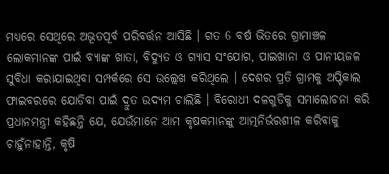ମଧ୍ୟରେ ସେଥିରେ ଅଭୂତପୂର୍ବ ପରିବର୍ତ୍ତନ ଆସିଛି । ଗତ 6 ବର୍ଷ ଭିତରେ ଗ୍ରାମାଞ୍ଚଳ ଲୋକମାନଙ୍କ ପାଇଁ ବ୍ୟାଙ୍କ ଖାତା, ବିଦ୍ୟୁତ ଓ ଗ୍ୟାସ ସଂଯୋଗ, ପାଇଖାନା ଓ ପାନୀୟଜଳ ସୁବିଧା କରାଯାଇଥିବା ସମ୍ପର୍କରେ ସେ ଉଲ୍ଲେଖ କରିଥିଲେ । ଦେଶର ପ୍ରତି ଗ୍ରାମକୁ ଅପ୍ଟିକାଲ ଫାଇବରରେ ଯୋଡିବା ପାଇଁ ଦ୍ରୁତ ଉଦ୍ୟମ ଚାଲିଛି । ବିରୋଧୀ ଦଳଗୁଡିକୁ ସମାଲୋଚନା କରି ପ୍ରଧାନମନ୍ତ୍ରୀ କହିଛନ୍ତି ଯେ, ଯେଉଁମାନେ ଆମ କୃଷକମାନଙ୍କୁ ଆତ୍ମନିର୍ଭରଶୀଳ କରିବାକୁ ଚାହୁଁନାହାନ୍ତି, କୃଷି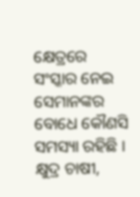କ୍ଷେତ୍ରରେ ସଂସ୍କାର ନେଇ ସେମାନଙ୍କର ବୋଧେ କୌଣସି ସମସ୍ୟା ରହିଛି । କ୍ଷୁଦ୍ର ଚାଷୀ,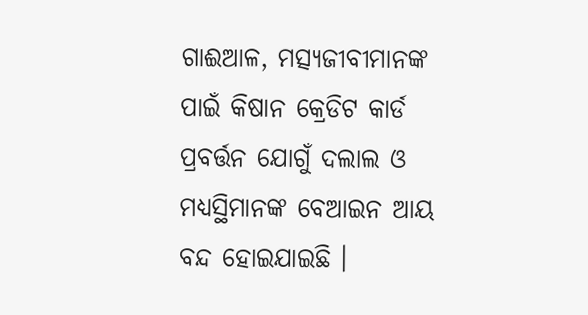ଗାଈଆଳ, ମତ୍ସ୍ୟଜୀବୀମାନଙ୍କ ପାଇଁ କିଷାନ କ୍ରେଡିଟ କାର୍ଡ ପ୍ରବର୍ତ୍ତନ ଯୋଗୁଁ ଦଲାଲ ଓ ମଧ୍ୟସ୍ଥିମାନଙ୍କ ବେଆଇନ ଆୟ ବନ୍ଦ ହୋଇଯାଇଛି ।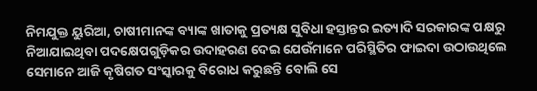ନିମଯୁକ୍ତ ୟୁରିଆ, ଚାଷୀମାନଙ୍କ ବ୍ୟାଙ୍କ ଖାତାକୁ ପ୍ରତ୍ୟକ୍ଷ ସୁବିଧା ହସ୍ତାନ୍ତର ଇତ୍ୟାଦି ସରକାରଙ୍କ ପକ୍ଷରୁ ନିଆଯାଇଥିବା ପଦକ୍ଷେପଗୁଡ଼ିକର ଉଦାହରଣ ଦେଇ ଯେଉଁମାନେ ପରିସ୍ଥିତିର ଫାଇଦା ଉଠାଉଥିଲେ ସେମାନେ ଆଜି କୃଷିଗତ ସଂସ୍କାରକୁ ବିରୋଧ କରୁଛନ୍ତି ବୋଲି ସେ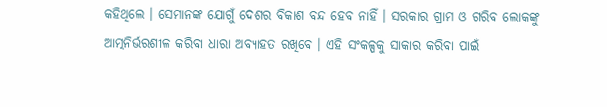କହିଥିଲେ । ସେମାନଙ୍କ ଯୋଗୁଁ ଦେଶର ବିକାଶ ବନ୍ଦ ହେବ ନାହିଁ । ସରକାର ଗ୍ରାମ ଓ ଗରିବ ଲୋକଙ୍କୁ ଆତ୍ମନିର୍ଭରଶୀଳ କରିବା ଧାରା ଅବ୍ୟାହତ ରଖିବେ । ଏହି ସଂକଳ୍ପକୁ ସାକାର କରିବା ପାଇଁ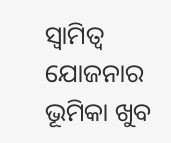ସ୍ଵାମିତ୍ଵ ଯୋଜନାର ଭୂମିକା ଖୁବ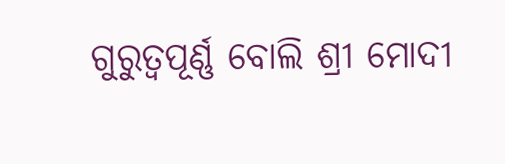ଗୁରୁତ୍ୱପୂର୍ଣ୍ଣ ବୋଲି ଶ୍ରୀ ମୋଦୀ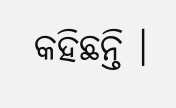କହିଛନ୍ତି ।